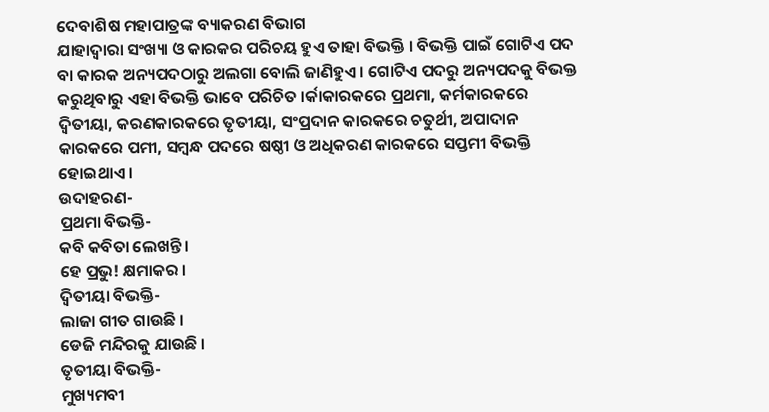ଦେବାଶିଷ ମହାପାତ୍ରଙ୍କ ବ୍ୟାକରଣ ବିଭାଗ
ଯାହାଦ୍ୱାରା ସଂଖ୍ୟା ଓ କାରକର ପରିଚୟ ହୁଏ ତାହା ବିଭକ୍ତି । ବିଭକ୍ତି ପାଇଁ ଗୋଟିଏ ପଦ ବା କାରକ ଅନ୍ୟପଦଠାରୁ ଅଲଗା ବୋଲି ଜାଣିହୁଏ । ଗୋଟିଏ ପଦରୁ ଅନ୍ୟପଦକୁ ବିଭକ୍ତ କରୁଥିବାରୁ ଏହା ବିଭକ୍ତି ଭାବେ ପରିଚିତ ।ର୍କାକାରକରେ ପ୍ରଥମା, କର୍ମକାରକରେ ଦ୍ୱିତୀୟା, କରଣକାରକରେ ତୃତୀୟା, ସଂପ୍ରଦାନ କାରକରେ ଚତୁର୍ଥୀ, ଅପାଦାନ କାରକରେ ପମୀ, ସମ୍ବନ୍ଧ ପଦରେ ଷଷ୍ଠୀ ଓ ଅଧିକରଣ କାରକରେ ସପ୍ତମୀ ବିଭକ୍ତି ହୋଇଥାଏ ।
ଉଦାହରଣ-
ପ୍ରଥମା ବିଭକ୍ତି-
କବି କବିତା ଲେଖନ୍ତି ।
ହେ ପ୍ରଭୁ! କ୍ଷମାକର ।
ଦ୍ୱିତୀୟା ବିଭକ୍ତି-
ଲାଜା ଗୀତ ଗାଉଛି ।
ଡେଜି ମନ୍ଦିରକୁ ଯାଉଛି ।
ତୃତୀୟା ବିଭକ୍ତି-
ମୁଖ୍ୟମବୀ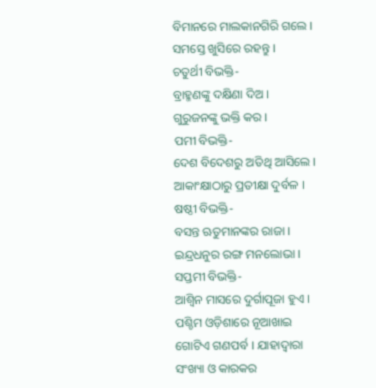ବିମାନରେ ମାଲକାନଗିରି ଗଲେ ।
ସମସ୍ତେ ଖୁସିରେ ରହନ୍ତୁ ।
ଚତୁର୍ଥୀ ବିଭକ୍ତି-
ବ୍ରାହ୍ମଣଙ୍କୁ ଦକ୍ଷିଣା ଦିଅ ।
ଗୁରୁଜନଙ୍କୁ ଭକ୍ତି କର ।
ପମୀ ବିଭକ୍ତି-
ଦେଶ ବିଦେଶରୁ ଅତିଥି ଆସିଲେ ।
ଆକାଂକ୍ଷାଠାରୁ ପ୍ରତୀକ୍ଷା ଦୁର୍ବଳ ।
ଷଷ୍ଠୀ ବିଭକ୍ତି-
ବସନ୍ତ ଋତୁମାନଙ୍କର ରାଜା ।
ଇନ୍ଦ୍ରଧନୁର ରଙ୍ଗ ମନଲୋଭା ।
ସପ୍ତମୀ ବିଭକ୍ତି-
ଆଶ୍ୱିନ ମାସରେ ଦୁର୍ଗାପୂଜା ହୁଏ । ପଶ୍ଚିମ ଓଡ଼ିଶାରେ ନୂଆଖାଇ ଗୋଟିଏ ଗଣପର୍ବ । ଯାହାଦ୍ୱାରା ସଂଖ୍ୟା ଓ କାରକର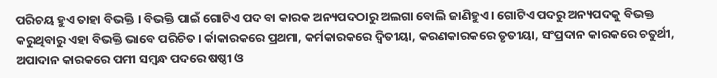ପରିଚୟ ହୁଏ ତାହା ବିଭକ୍ତି । ବିଭକ୍ତି ପାଇଁ ଗୋଟିଏ ପଦ ବା କାରକ ଅନ୍ୟପଦଠାରୁ ଅଲଗା ବୋଲି ଜାଣିହୁଏ । ଗୋଟିଏ ପଦରୁ ଅନ୍ୟପଦକୁ ବିଭକ୍ତ କରୁଥିବାରୁ ଏହା ବିଭକ୍ତି ଭାବେ ପରିଚିତ । ର୍କାକାରକରେ ପ୍ରଥମା, କର୍ମକାରକରେ ଦ୍ୱିତୀୟା, କରଣକାରକରେ ତୃତୀୟା, ସଂପ୍ରଦାନ କାରକରେ ଚତୁର୍ଥୀ, ଅପାଦାନ କାରକରେ ପମୀ ସମ୍ବନ୍ଧ ପଦରେ ଷଷ୍ଠୀ ଓ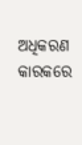ଅଧିକରଣ କାରକରେ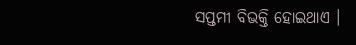ସପ୍ତମୀ ବିଭକ୍ତି ହୋଇଥାଏ ।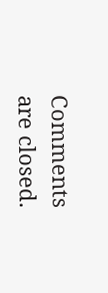Comments are closed.